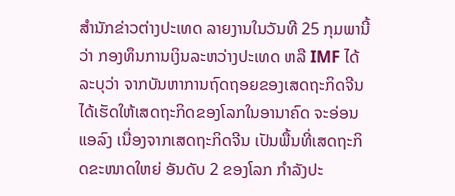ສຳນັກຂ່າວຕ່າງປະເທດ ລາຍງານໃນວັນທີ 25 ກຸມພານີ້ວ່າ ກອງທຶນການເງິນລະຫວ່າງປະເທດ ຫລື IMF ໄດ້ລະບຸວ່າ ຈາກບັນຫາການຖົດຖອຍຂອງເສດຖະກິດຈີນ ໄດ້ເຮັດໃຫ້ເສດຖະກິດຂອງໂລກໃນອານາຄົດ ຈະອ່ອນແອລົງ ເນື່ອງຈາກເສດຖະກິດຈີນ ເປັນພື້ນທີ່ເສດຖະກິດຂະໜາດໃຫຍ່ ອັນດັບ 2 ຂອງໂລກ ກຳລັງປະ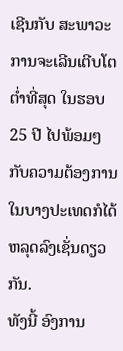ເຊີນກັບ ສະພາວະການຈະເລີນເຕີບໂຕຕ່ຳທີ່ສຸດ ໃນຮອບ 25 ປີ ໄປພ້ອມໆກັບຄວາມຕ້ອງການ ໃນບາງປະເທດກໍໄດ້ຫລຸດລົງເຊັ່ນດຽວກັນ.
ທັງນີ້ ອົງການ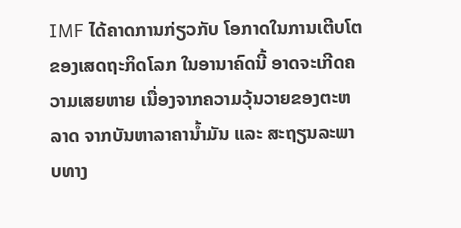IMF ໄດ້ຄາດການກ່ຽວກັບ ໂອກາດໃນການເຕີບໂຕຂອງເສດຖະກິດໂລກ ໃນອານາຄົດນີ້ ອາດຈະເກີດຄວາມເສຍຫາຍ ເນື່ອງຈາກຄວາມວຸ້ນວາຍຂອງຕະຫລາດ ຈາກບັນຫາລາຄານ້ຳມັນ ແລະ ສະຖຽນລະພາບທາງ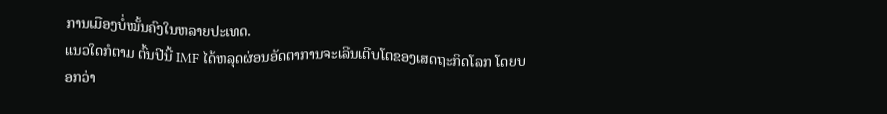ການເມືອງບໍ່ໝັ້ນຄົງໃນຫລາຍປະເທດ.
ແນວໃດກໍຕາມ ຕົ້ນປີນີ້ IMF ໄດ້ຫລຸດຜ່ອນອັດຕາການຈະເລີນເຕີບໂຕຂອງເສດຖະກິດໂລກ ໂດຍບອກວ່າ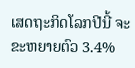ເສດຖະກິດໂລກປີນີ້ ຈະຂະຫຍາຍຕົວ 3.4%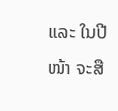ແລະ ໃນປີໜ້າ ຈະສື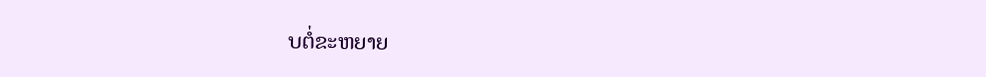ບຕໍ່ຂະຫຍາຍ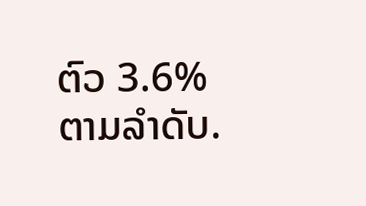ຕົວ 3.6% ຕາມລຳດັບ.